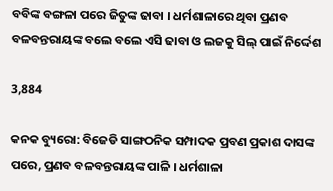ବବିଙ୍କ ବଙ୍ଗଳା ପରେ ଜିତୁଙ୍କ ଢାବା । ଧର୍ମଶାଳାରେ ଥିବା ପ୍ରଣବ ବଳବନ୍ତରାୟଙ୍କ ବଲେ ବଲେ ଏସି ଢାବା ଓ ଲଜକୁ ସିଲ୍ ପାଇଁ ନିର୍ଦ୍ଦେଶ

3,884

କନକ ବ୍ୟୁରୋ: ବିଜେଡି ସାଙ୍ଗଠନିକ ସମ୍ପାଦକ ପ୍ରବଣ ପ୍ରକାଶ ଦାସଙ୍କ ପରେ, ପ୍ରଣବ ବଳବନ୍ତରାୟଙ୍କ ପାଳି । ଧର୍ମଶାଳା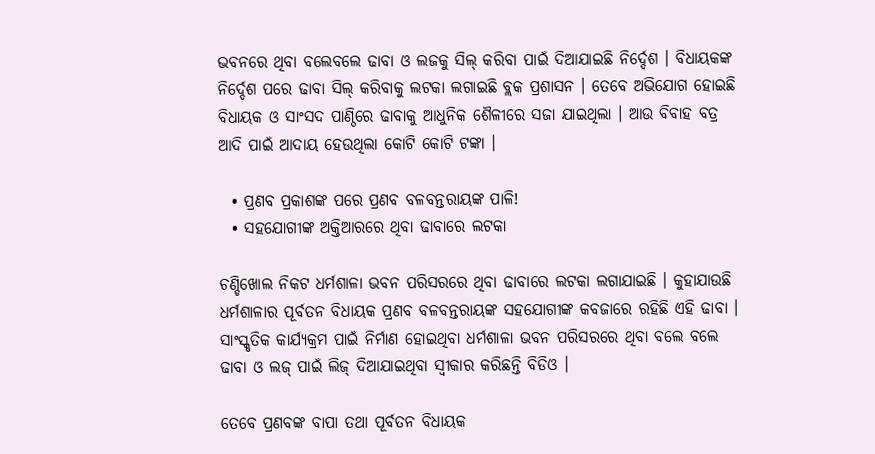ଭବନରେ ଥିବା ବଲେବଲେ ଢାବା ଓ ଲଜକୁ ସିଲ୍ କରିବା ପାଇଁ ଦିଆଯାଇଛି ନିର୍ଦ୍ଦେଶ । ବିଧାୟକଙ୍କ ନିର୍ଦ୍ଦେଶ ପରେ ଢାବା ସିଲ୍ କରିବାକୁ ଲଟକା ଲଗାଇଛି ବ୍ଲକ ପ୍ରଶାସନ । ତେବେ ଅଭିଯୋଗ ହୋଇଛି ବିଧାୟକ ଓ ସାଂସଦ ପାଣ୍ଠିରେ ଢାବାକୁ ଆଧୁନିକ ଶୈଳୀରେ ସଜା ଯାଇଥିଲା । ଆଉ ବିବାହ ବତ୍ର ଆଦି ପାଇଁ ଆଦାୟ ହେଉଥିଲା କୋଟି କୋଟି ଟଙ୍କା ।

  • ପ୍ରଣବ ପ୍ରକାଶଙ୍କ ପରେ ପ୍ରଣବ ବଳବନ୍ତରାୟଙ୍କ ପାଳି!
  • ସହଯୋଗୀଙ୍କ ଅକ୍ତିଆରରେ ଥିବା ଢାବାରେ ଲଟକା

ଚଣ୍ଡିଖୋଲ ନିକଟ ଧର୍ମଶାଳା ଭବନ ପରିସରରେ ଥିବା ଢାବାରେ ଲଟକା ଲଗାଯାଇଛି । କୁହାଯାଉଛି ଧର୍ମଶାଳାର ପୂର୍ବତନ ବିଧାୟକ ପ୍ରଣବ ବଳବନ୍ତରାୟଙ୍କ ସହଯୋଗୀଙ୍କ କବଜାରେ ରହିଛି ଏହି ଢାବା । ସାଂସ୍କୃତିକ କାର୍ଯ୍ୟକ୍ରମ ପାଇଁ ନିର୍ମାଣ ହୋଇଥିବା ଧର୍ମଶାଳା ଭବନ ପରିସରରେ ଥିବା ବଲେ ବଲେ ଢାବା ଓ ଲଜ୍ ପାଇଁ ଲିଜ୍ ଦିଆଯାଇଥିବା ସ୍ୱୀକାର କରିଛନ୍ତି ବିଡିଓ ।

ତେବେ ପ୍ରଣବଙ୍କ ବାପା ତଥା ପୂର୍ବତନ ବିଧାୟକ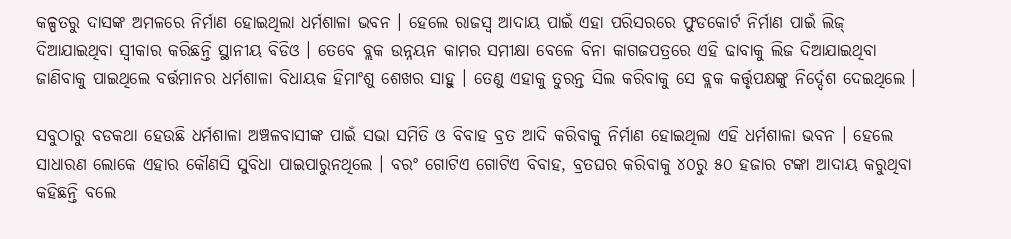କଳ୍ପତରୁ ଦାସଙ୍କ ଅମଳରେ ନିର୍ମାଣ ହୋଇଥିଲା ଧର୍ମଶାଳା ଭବନ । ହେଲେ ରାଜସ୍ୱ ଆଦାୟ ପାଇଁ ଏହା ପରିସରରେ ଫୁଡକୋର୍ଟ ନିର୍ମାଣ ପାଇଁ ଲିଜ୍ ଦିଆଯାଇଥିବା ସ୍ୱୀକାର କରିଛନ୍ତି ସ୍ଥାନୀୟ ବିଡିଓ । ତେବେ ବ୍ଲକ ଉନ୍ନୟନ କାମର ସମୀକ୍ଷା ବେଳେ ବିନା କାଗଜପତ୍ରରେ ଏହି ଢାବାକୁ ଲିଜ ଦିଆଯାଇଥିବା ଜାଣିବାକୁ ପାଇଥିଲେ ବର୍ତ୍ତମାନର ଧର୍ମଶାଳା ବିଧାୟକ ହିମାଂଶୁ ଶେଖର ସାହୁ । ତେଣୁ ଏହାକୁ ତୁରନ୍ତ ସିଲ କରିବାକୁ ସେ ବ୍ଲକ କର୍ତ୍ତୃପକ୍ଷଙ୍କୁ ନିର୍ଦ୍ଦେଶ ଦେଇଥିଲେ ।

ସବୁଠାରୁ ବଡକଥା ହେଉଛି ଧର୍ମଶାଳା ଅଞ୍ଚଳବାସୀଙ୍କ ପାଇଁ ସଭା ସମିତି ଓ ବିବାହ ବ୍ରତ ଆଦି କରିବାକୁ ନିର୍ମାଣ ହୋଇଥିଲା ଏହି ଧର୍ମଶାଳା ଭବନ । ହେଲେ ସାଧାରଣ ଲୋକେ ଏହାର କୌଣସି ସୁବିଧା ପାଇପାରୁନଥିଲେ । ବରଂ ଗୋଟିଏ ଗୋଟିଏ ବିବାହ, ବ୍ରତଘର କରିବାକୁ ୪୦ରୁ ୫୦ ହଜାର ଟଙ୍କା ଆଦାୟ କରୁଥିବା କହିଛନ୍ତି ବଲେ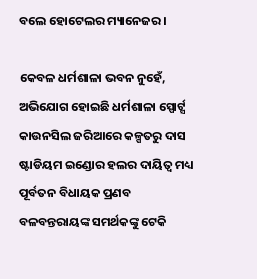ବଲେ ହୋଟେଲର ମ୍ୟାନେଜର ।

କେବଳ ଧର୍ମଶାଳା ଭବନ ନୁହେଁ, ଅଭିଯୋଗ ହୋଇଛି ଧର୍ମଶାଳା ସ୍ପୋର୍ଟ୍ସ କାଉନସିଲ ଜରିଆରେ କଳ୍ପତରୁ ଦାସ ଷ୍ଟାଡିୟମ ଇଣ୍ଡୋର ହଲର ଦାୟିତ୍ୱ ମଧ୍ୟ ପୂର୍ବତନ ବିଧାୟକ ପ୍ରଣବ ବଳବନ୍ତରାୟଙ୍କ ସମର୍ଥକଙ୍କୁ ଟେକି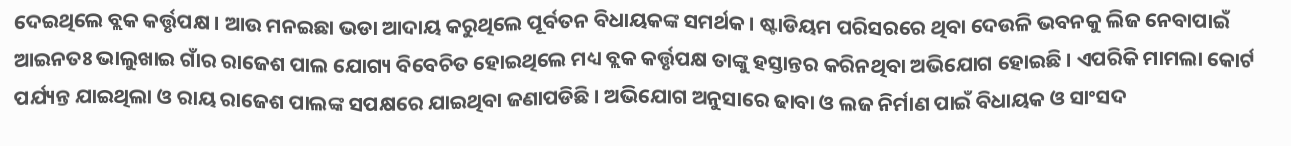ଦେଇଥିଲେ ବ୍ଲକ କର୍ତ୍ତୃପକ୍ଷ । ଆଉ ମନଇଛା ଭଡା ଆଦାୟ କରୁଥିଲେ ପୂର୍ବତନ ବିଧାୟକଙ୍କ ସମର୍ଥକ । ଷ୍ଟାଡିୟମ ପରିସରରେ ଥିବା ଦେଉଳି ଭବନକୁ ଲିଜ ନେବାପାଇଁ ଆଇନତଃ ଭାଲୁଖାଇ ଗାଁର ରାଜେଶ ପାଲ ଯୋଗ୍ୟ ବିବେଚିତ ହୋଇଥିଲେ ମଧ୍ୟ ବ୍ଲକ କର୍ତ୍ତୃପକ୍ଷ ତାଙ୍କୁ ହସ୍ତାନ୍ତର କରିନଥିବା ଅଭିଯୋଗ ହୋଇଛି । ଏପରିକି ମାମଲା କୋର୍ଟ ପର୍ଯ୍ୟନ୍ତ ଯାଇଥିଲା ଓ ରାୟ ରାଜେଶ ପାଲଙ୍କ ସପକ୍ଷରେ ଯାଇଥିବା ଜଣାପଡିଛି । ଅଭିଯୋଗ ଅନୁସାରେ ଢାବା ଓ ଲଜ ନିର୍ମାଣ ପାଇଁ ବିଧାୟକ ଓ ସାଂସଦ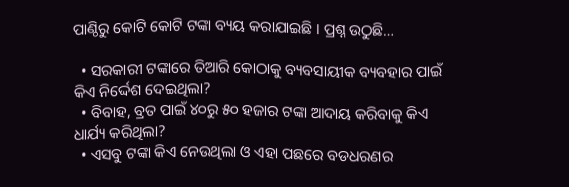ପାଣ୍ଠିରୁ କୋଟି କୋଟି ଟଙ୍କା ବ୍ୟୟ କରାଯାଇଛି । ପ୍ରଶ୍ନ ଉଠୁଛି…

  • ସରକାରୀ ଟଙ୍କାରେ ତିଆରି କୋଠାକୁ ବ୍ୟବସାୟୀକ ବ୍ୟବହାର ପାଇଁ କିଏ ନିର୍ଦ୍ଦେଶ ଦେଇଥିଲା?
  • ବିବାହ, ବ୍ରତ ପାଇଁ ୪୦ରୁ ୫୦ ହଜାର ଟଙ୍କା ଆଦାୟ କରିବାକୁ କିଏ ଧାର୍ଯ୍ୟ କରିଥିଲା?
  • ଏସବୁ ଟଙ୍କା କିଏ ନେଉଥିଲା ଓ ଏହା ପଛରେ ବଡଧରଣର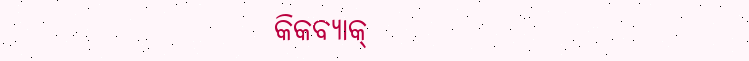କିକବ୍ୟାକ୍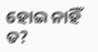ହୋଇ ନାହିଁ ତ?